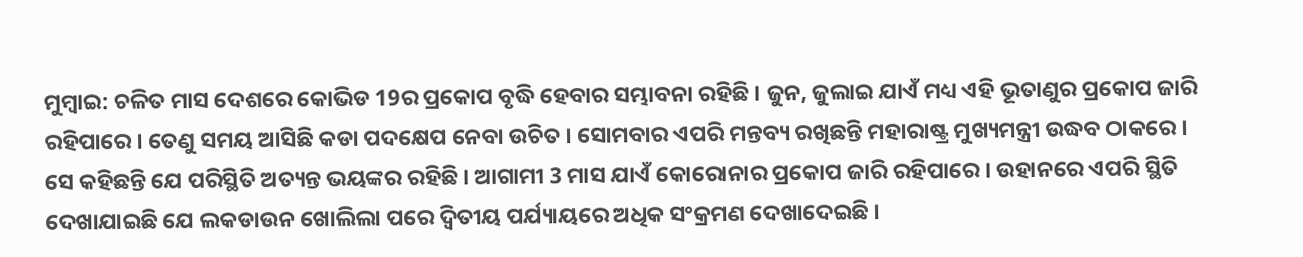ମୁମ୍ବାଇ: ଚଳିତ ମାସ ଦେଶରେ କୋଭିଡ 19ର ପ୍ରକୋପ ବୃଦ୍ଧି ହେବାର ସମ୍ଭାବନା ରହିଛି । ଜୁନ, ଜୁଲାଇ ଯାଏଁ ମଧ୍ୟ ଏହି ଭୂତାଣୁର ପ୍ରକୋପ ଜାରି ରହିପାରେ । ତେଣୁ ସମୟ ଆସିଛି କଡା ପଦକ୍ଷେପ ନେବା ଉଚିତ । ସୋମବାର ଏପରି ମନ୍ତବ୍ୟ ରଖିଛନ୍ତି ମହାରାଷ୍ଟ୍ର ମୁଖ୍ୟମନ୍ତ୍ରୀ ଉଦ୍ଧବ ଠାକରେ ।
ସେ କହିଛନ୍ତି ଯେ ପରିସ୍ଥିତି ଅତ୍ୟନ୍ତ ଭୟଙ୍କର ରହିଛି । ଆଗାମୀ 3 ମାସ ଯାଏଁ କୋରୋନାର ପ୍ରକୋପ ଜାରି ରହିପାରେ । ଉହାନରେ ଏପରି ସ୍ଥିତି ଦେଖାଯାଇଛି ଯେ ଲକଡାଉନ ଖୋଲିଲା ପରେ ଦ୍ବିତୀୟ ପର୍ଯ୍ୟାୟରେ ଅଧିକ ସଂକ୍ରମଣ ଦେଖାଦେଇଛି ।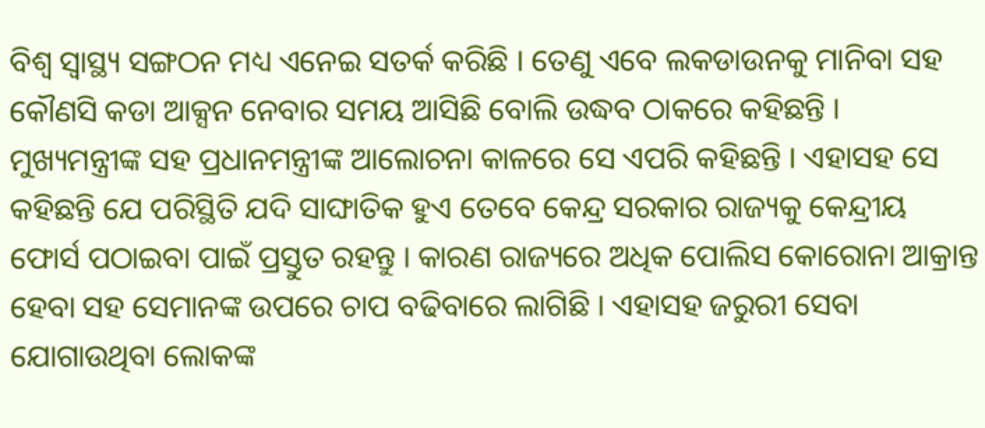ବିଶ୍ବ ସ୍ବାସ୍ଥ୍ୟ ସଙ୍ଗଠନ ମଧ୍ୟ ଏନେଇ ସତର୍କ କରିଛି । ତେଣୁ ଏବେ ଲକଡାଉନକୁ ମାନିବା ସହ କୌଣସି କଡା ଆକ୍ସନ ନେବାର ସମୟ ଆସିଛି ବୋଲି ଉଦ୍ଧବ ଠାକରେ କହିଛନ୍ତି ।
ମୁଖ୍ୟମନ୍ତ୍ରୀଙ୍କ ସହ ପ୍ରଧାନମନ୍ତ୍ରୀଙ୍କ ଆଲୋଚନା କାଳରେ ସେ ଏପରି କହିଛନ୍ତି । ଏହାସହ ସେ କହିଛନ୍ତି ଯେ ପରିସ୍ଥିତି ଯଦି ସାଙ୍ଘାତିକ ହୁଏ ତେବେ କେନ୍ଦ୍ର ସରକାର ରାଜ୍ୟକୁ କେନ୍ଦ୍ରୀୟ ଫୋର୍ସ ପଠାଇବା ପାଇଁ ପ୍ରସ୍ତୁତ ରହନ୍ତୁ । କାରଣ ରାଜ୍ୟରେ ଅଧିକ ପୋଲିସ କୋରୋନା ଆକ୍ରାନ୍ତ ହେବା ସହ ସେମାନଙ୍କ ଉପରେ ଚାପ ବଢିବାରେ ଲାଗିଛି । ଏହାସହ ଜରୁରୀ ସେବା ଯୋଗାଉଥିବା ଲୋକଙ୍କ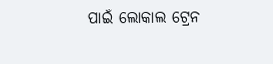ପାଇଁ ଲୋକାଲ ଟ୍ରେନ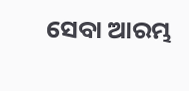ସେବା ଆରମ୍ଭ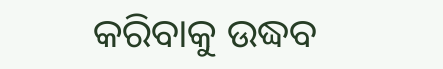କରିବାକୁ ଉଦ୍ଧବ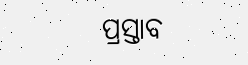ପ୍ରସ୍ତାବ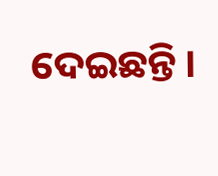ଦେଇଛନ୍ତି ।